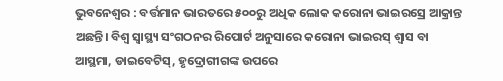ଭୁବନେଶ୍ୱର : ବର୍ତ୍ତମାନ ଭାରତରେ ୫୦୦ରୁ ଅଧିକ ଲୋକ କରୋନା ଭାଇରସ୍ରେ ଆକ୍ରାନ୍ତ ଅଛନ୍ତି। ବିଶ୍ୱ ସ୍ୱାସ୍ଥ୍ୟ ସଂଗଠନର ରିପୋର୍ଟ ଅନୁସାରେ କରୋନା ଭାଇରସ୍ ଶ୍ୱାସ ବା ଆସ୍ଥମା, ଡାଇବେଟିସ୍, ହୃଦ୍ରୋଗୀଗଙ୍କ ଉପରେ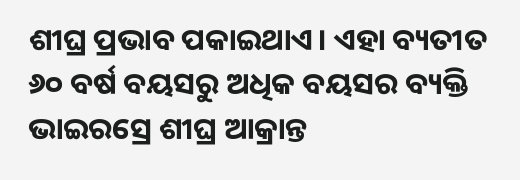ଶୀଘ୍ର ପ୍ରଭାବ ପକାଇଥାଏ। ଏହା ବ୍ୟତୀତ ୬୦ ବର୍ଷ ବୟସରୁ ଅଧିକ ବୟସର ବ୍ୟକ୍ତି ଭାଇରସ୍ରେ ଶୀଘ୍ର ଆକ୍ରାନ୍ତ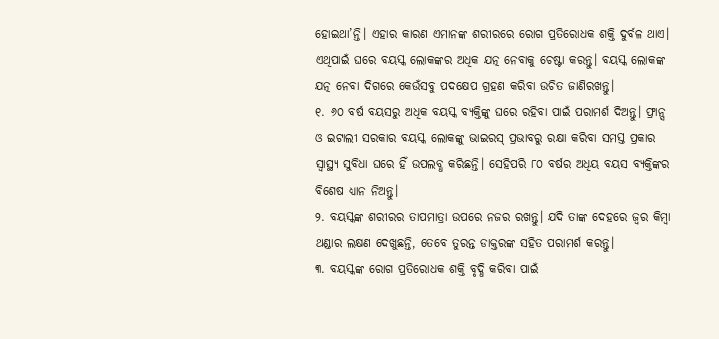ହୋଇଥା’ନ୍ତି। ଏହାର କାରଣ ଏମାନଙ୍କ ଶରୀରରେ ରୋଗ ପ୍ରତିରୋଧକ ଶକ୍ତି ଦୁର୍ବଳ ଥାଏ। ଏଥିପାଇଁ ଘରେ ବୟସ୍କ ଲୋକଙ୍କର ଅଧିକ ଯତ୍ନ ନେବାକୁ ଚେଷ୍ଟା କରନ୍ତୁ। ବୟସ୍କ ଲୋକଙ୍କ ଯତ୍ନ ନେବା ଦିଗରେ କେଉଁସବୁ ପଦକ୍ଷେପ ଗ୍ରହଣ କରିବା ଉଚିତ ଜାଣିରଖନ୍ତୁ।
୧. ୬୦ ବର୍ଷ ବୟସରୁ ଅଧିକ ବୟସ୍କ ବ୍ୟକ୍ତିଙ୍କୁ ଘରେ ରହିବା ପାଇଁ ପରାମର୍ଶ ଦିଅନ୍ତୁ। ଫ୍ରାନ୍ସ ଓ ଇଟାଲୀ ସରକାର ବୟସ୍କ ଲୋକଙ୍କୁ ଭାଇରସ୍ ପ୍ରଭାବରୁ ରକ୍ଷା କରିବା ସମସ୍ତ ପ୍ରକାର ସ୍ୱାସ୍ଥ୍ୟ ସୁବିଧା ଘରେ ହିଁ ଉପଲବ୍ଧ କରିଛନ୍ତି। ସେହିପରି ୮୦ ବର୍ଷର ଅଧିୟ ବୟସ ବ୍ୟକ୍ତିଙ୍କର ବିଶେଷ ଧ୍ୟାନ ନିଅନ୍ତୁ।
୨. ବୟସ୍କଙ୍କ ଶରୀରର ତାପମାତ୍ରା ଉପରେ ନଜର ରଖନ୍ତୁ। ଯଦି ତାଙ୍କ ଦେହରେ ଜ୍ୱର କିମ୍ୱା ଥଣ୍ଡାର ଲକ୍ଷଣ ଦେଖୁଛନ୍ତି, ତେବେ ତୁରନ୍ତ ଡାକ୍ତରଙ୍କ ସହିତ ପରାମର୍ଶ କରନ୍ତୁ।
୩. ବୟସ୍କଙ୍କ ରୋଗ ପ୍ରତିରୋଧକ ଶକ୍ତି ବୃଦ୍ଧି କରିବା ପାଇଁ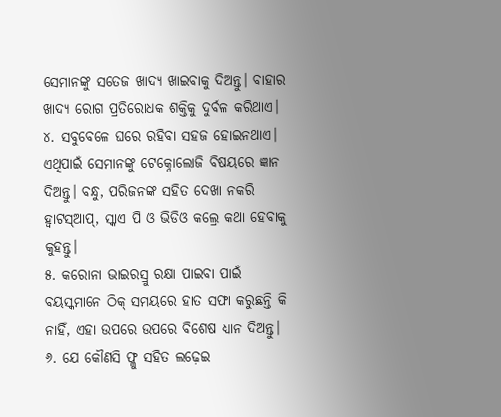ସେମାନଙ୍କୁ ସତେଜ ଖାଦ୍ୟ ଖାଇବାକୁ ଦିଅନ୍ତୁ। ବାହାର ଖାଦ୍ୟ ରୋଗ ପ୍ରତିରୋଧକ ଶକ୍ତିକୁ ଦୁର୍ବଳ କରିଥାଏ।
୪. ସବୁବେଳେ ଘରେ ରହିବା ସହଜ ହୋଇନଥାଏ। ଏଥିପାଇଁ ସେମାନଙ୍କୁ ଟେକ୍ନୋଲୋଜି ବିଷୟରେ ଜ୍ଞାନ ଦିଅନ୍ତୁ। ବନ୍ଧୁ, ପରିଜନଙ୍କ ସହିତ ଦେଖା ନକରି ହ୍ୱାଟସ୍ଆପ୍, ସ୍କାଏ ପି ଓ ଭିଡିଓ କଲ୍ରେ କଥା ହେବାକୁ କୁହନ୍ତୁ।
୫. କରୋନା ଭାଇରସ୍ରୁ ରକ୍ଷା ପାଇବା ପାଇଁ ବୟସ୍କମାନେ ଠିକ୍ ସମୟରେ ହାତ ସଫା କରୁଛନ୍ତି କି ନାହିଁ, ଏହା ଉପରେ ଉପରେ ବିଶେଷ ଧ୍ୟାନ ଦିଅନ୍ତୁ।
୬. ଯେ କୌଣସି ଫ୍ଳୁ ସହିତ ଲଢ଼େଇ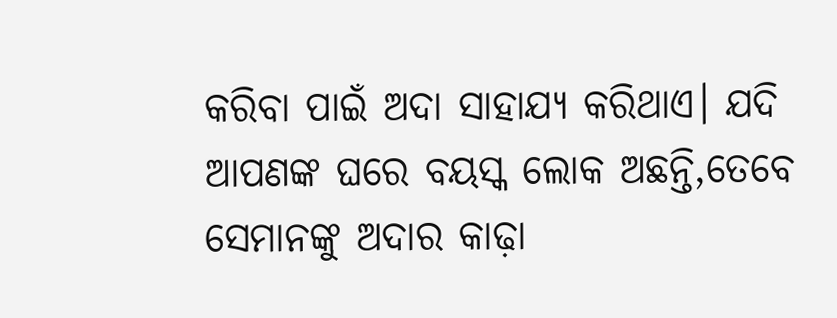କରିବା ପାଇଁ ଅଦା ସାହାଯ୍ୟ କରିଥାଏ। ଯଦି ଆପଣଙ୍କ ଘରେ ବୟସ୍କ ଲୋକ ଅଛନ୍ତି,ତେବେ ସେମାନଙ୍କୁ ଅଦାର କାଢ଼ା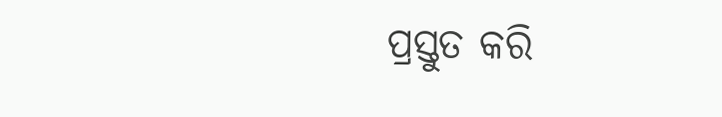ପ୍ରସ୍ତୁତ କରି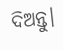ଦିଅନ୍ତୁ।